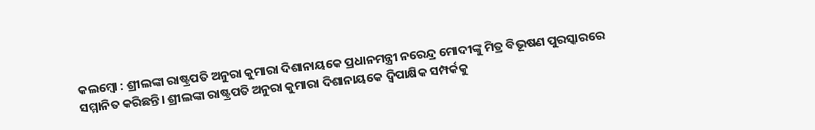କଲମ୍ବୋ : ଶ୍ରୀଲଙ୍କା ରାଷ୍ଟ୍ରପତି ଅନୁରା କୁମାରା ଦିଶାନାୟକେ ପ୍ରଧାନମନ୍ତ୍ରୀ ନରେନ୍ଦ୍ର ମୋଦୀଙ୍କୁ ମିତ୍ର ବିଭୂଷଣ ପୁରସ୍କାରରେ ସମ୍ମାନିତ କରିଛନ୍ତି। ଶ୍ରୀଲଙ୍କା ରାଷ୍ଟ୍ରପତି ଅନୁରା କୁମାରା ଦିଶାନାୟକେ ଦ୍ୱିପାକ୍ଷିକ ସମ୍ପର୍କକୁ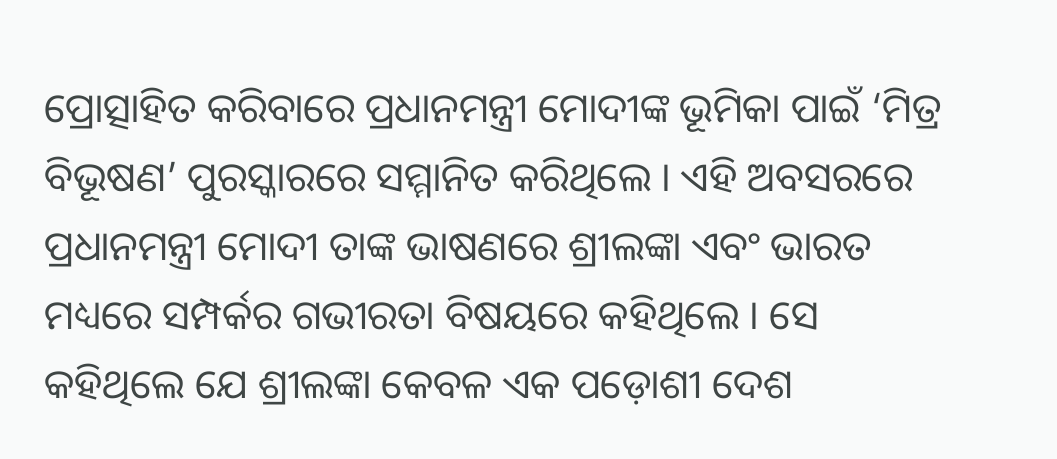ପ୍ରୋତ୍ସାହିତ କରିବାରେ ପ୍ରଧାନମନ୍ତ୍ରୀ ମୋଦୀଙ୍କ ଭୂମିକା ପାଇଁ ‘ମିତ୍ର ବିଭୂଷଣ’ ପୁରସ୍କାରରେ ସମ୍ମାନିତ କରିଥିଲେ । ଏହି ଅବସରରେ ପ୍ରଧାନମନ୍ତ୍ରୀ ମୋଦୀ ତାଙ୍କ ଭାଷଣରେ ଶ୍ରୀଲଙ୍କା ଏବଂ ଭାରତ ମଧ୍ୟରେ ସମ୍ପର୍କର ଗଭୀରତା ବିଷୟରେ କହିଥିଲେ । ସେ କହିଥିଲେ ଯେ ଶ୍ରୀଲଙ୍କା କେବଳ ଏକ ପଡ଼ୋଶୀ ଦେଶ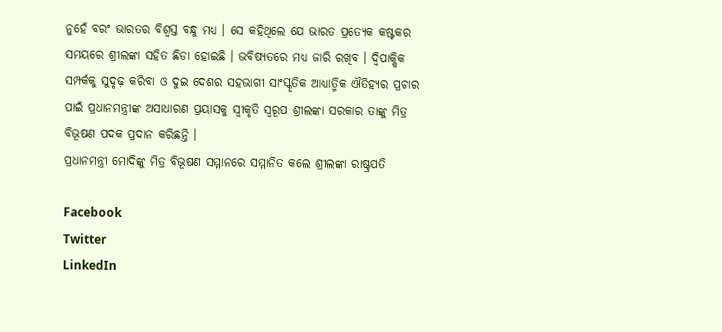ନୁହେଁ ବରଂ ଭାରତର ବିଶ୍ୱସ୍ତ ବନ୍ଧୁ ମଧ୍ୟ । ସେ କହିଥିଲେ ଯେ ଭାରତ ପ୍ରତ୍ୟେକ କଷ୍ଟକର ସମୟରେ ଶ୍ରୀଲଙ୍କା ସହିତ ଛିଡା ହୋଇଛି । ଭବିଷ୍ୟତରେ ମଧ୍ୟ ଜାରି ରଖିବ । ଦ୍ୱିପାକ୍ଷିକ ସମ୍ପର୍କକୁ ସୁଦୃଢ଼ କରିବା ଓ ଦୁଇ ଦେଶର ସହଭାଗୀ ସାଂସ୍କୃତିକ ଆଧ୍ୟାତ୍ମିକ ଐତିହ୍ୟର ପ୍ରଚାର ପାଇଁ ପ୍ରଧାନମନ୍ତ୍ରୀଙ୍କ ଅସାଧାରଣ ପ୍ରୟାସକୁ ସ୍ୱୀକୃତି ସ୍ୱରୂପ ଶ୍ରୀଲଙ୍କା ସରକାର ତାଙ୍କୁ ମିତ୍ର ବିଭୂଷଣ ପଦକ ପ୍ରଦାନ କରିଛନ୍ତି ।
ପ୍ରଧାନମନ୍ତ୍ରୀ ମୋଦିଙ୍କୁ ମିତ୍ର ବିଭୂଷଣ ସମ୍ମାନରେ ସମ୍ମାନିତ କଲେ ଶ୍ରୀଲଙ୍କା ରାଷ୍ଟ୍ରପତି

Facebook
Twitter
LinkedIn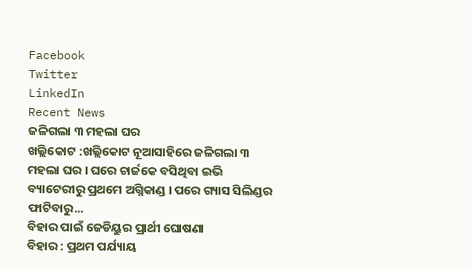Facebook
Twitter
LinkedIn
Recent News
ଜଳିଗଲା ୩ ମହଲା ଘର
ଖଲ୍ଲିକୋଟ :ଖଲ୍ଲିକୋଟ ନୂଆସାହିରେ ଜଳିଗଲା ୩ ମହଲା ଘର । ଘରେ ଚାର୍ଜକେ ବସିଥିବା ଇଭି ବ୍ୟାଟେରୀରୁ ପ୍ରଥମେ ଅଗ୍ନିକାଣ୍ଡ । ପରେ ଗ୍ୟାସ ସିଲିଣ୍ଡର ଫାଟିବାରୁ...
ବିହାର ପାଇଁ ଜେଡିୟୁର ପ୍ରାର୍ଥୀ ଘୋଷଣା
ବିହାର : ପ୍ରଥମ ପର୍ଯ୍ୟାୟ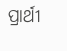ପ୍ରାର୍ଥୀ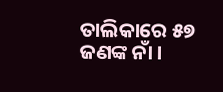ତାଲିକାରେ ୫୭ ଜଣଙ୍କ ନାଁ ।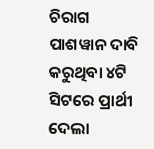ଚିରାଗ ପାଶୱାନ ଦାବି କରୁଥିବା ୪ଟି ସିଟରେ ପ୍ରାର୍ଥୀ ଦେଲା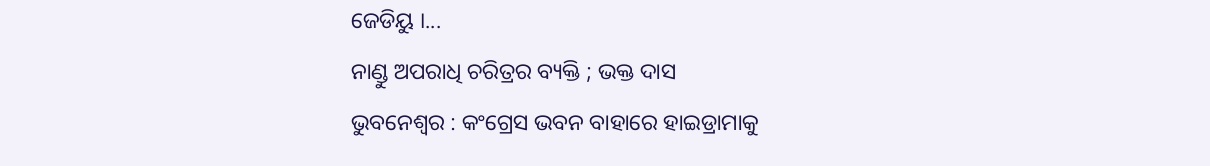ଜେଡିୟୁ ।...
ନାଣ୍ଡୁ ଅପରାଧି ଚରିତ୍ରର ବ୍ୟକ୍ତି ; ଭକ୍ତ ଦାସ
ଭୁବନେଶ୍ୱର : କଂଗ୍ରେସ ଭବନ ବାହାରେ ହାଇଡ୍ରାମାକୁ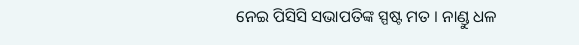ନେଇ ପିସିସି ସଭାପତିଙ୍କ ସ୍ପଷ୍ଟ ମତ । ନାଣ୍ଡୁ ଧଳ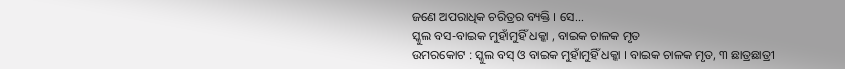ଜଣେ ଅପରାଧିକ ଚରିତ୍ରର ବ୍ୟକ୍ତି । ସେ...
ସ୍କୁଲ ବସ-ବାଇକ ମୁହାଁମୁହିଁ ଧକ୍କା , ବାଇକ ଚାଳକ ମୃତ
ଉମରକୋଟ : ସ୍କୁଲ ବସ୍ ଓ ବାଇକ ମୁହାଁମୁହିଁ ଧକ୍କା । ବାଇକ ଚାଳକ ମୃତ, ୩ ଛାତ୍ରଛାତ୍ରୀ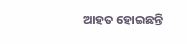ଆହତ ହୋଇଛନ୍ତି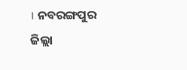। ନବରଙ୍ଗପୁର ଜିଲ୍ଲା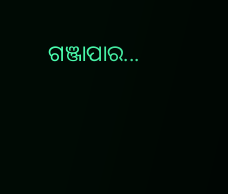ଗଞ୍ଜାପାର...